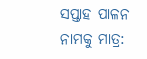ସପ୍ତାହ ପାଳନ ନାମକୁ ମାତ୍ର: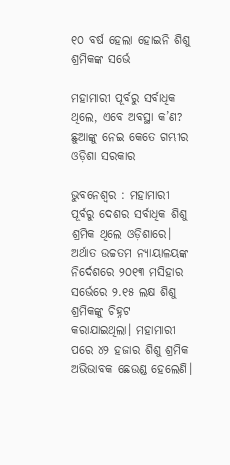୧୦ ବର୍ଷ ହେଲା ହୋଇନି ଶିଶୁ ଶ୍ରମିକଙ୍କ ସର୍ଭେ

ମହାମାରୀ ପୂର୍ବରୁ ସର୍ବାଧିକ ଥିଲେ, ଏବେ ଅବସ୍ଥା କ’ଣ?
ଛୁଆଙ୍କୁ ନେଇ କେତେ ଗମ୍ଭୀର ଓଡ଼ିଶା ସରକାର

ଭୁବନେଶ୍ବର : ମହାମାରୀ ପୂର୍ବରୁ ଦେଶର ସର୍ବାଧିକ ଶିଶୁ ଶ୍ରମିକ ଥିଲେ ଓଡ଼ିଶାରେ। ଅର୍ଥାତ ଉଚ୍ଚତମ ନ୍ୟାୟାଳୟଙ୍କ ନିର୍ଦେଶରେ ୨୦୧୩ ମସିହାର ସର୍ଭେରେ ୨.୧୫ ଲକ୍ଷ ଶିଶୁ ଶ୍ରମିକଙ୍କୁ ଚିହ୍ନଟ କରାଯାଇଥିଲା। ମହାମାରୀ ପରେ ୪୨ ହଜାର ଶିଶୁ ଶ୍ରମିକ ଅଭିଭାବକ ଛେଉଣ୍ଡ ହେଲେଣି।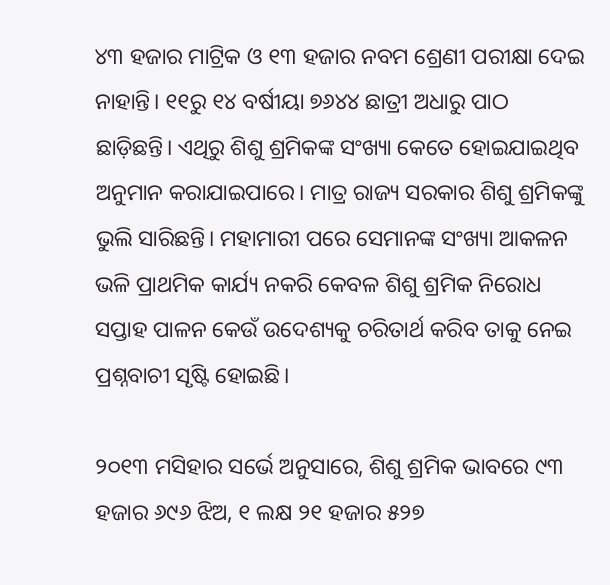୪୩ ହଜାର ମାଟ୍ରିକ ଓ ୧୩ ହଜାର ନବମ ଶ୍ରେଣୀ ପରୀକ୍ଷା ଦେଇ ନାହାନ୍ତି। ୧୧ରୁ ୧୪ ବର୍ଷୀୟା ୭୬୪୪ ଛାତ୍ରୀ ଅଧାରୁ ପାଠ ଛାଡ଼ିଛନ୍ତି। ଏଥିରୁ ଶିଶୁ ଶ୍ରମିକଙ୍କ ସଂଖ୍ୟା କେତେ ହୋଇଯାଇଥିବ ଅନୁମାନ କରାଯାଇପାରେ। ମାତ୍ର ରାଜ୍ୟ ସରକାର ଶିଶୁ ଶ୍ରମିକଙ୍କୁ ଭୁଲି ସାରିଛନ୍ତି। ମହାମାରୀ ପରେ ସେମାନଙ୍କ ସଂଖ୍ୟା ଆକଳନ ଭଳି ପ୍ରାଥମିକ କାର୍ଯ୍ୟ ନକରି କେବଳ ଶିଶୁ ଶ୍ରମିକ ନିରୋଧ ସପ୍ତାହ ପାଳନ କେଉଁ ଉଦେଶ୍ୟକୁ ଚରିତାର୍ଥ କରିବ ତାକୁ ନେଇ ପ୍ରଶ୍ନବାଚୀ ସୃଷ୍ଟି ହୋଇଛି।

୨୦୧୩ ମସିହାର ସର୍ଭେ ଅନୁସାରେ, ଶିଶୁ ଶ୍ରମିକ ଭାବରେ ୯୩ ହଜାର ୬୯୬ ଝିଅ, ୧ ଲକ୍ଷ ୨୧ ହଜାର ୫୨୭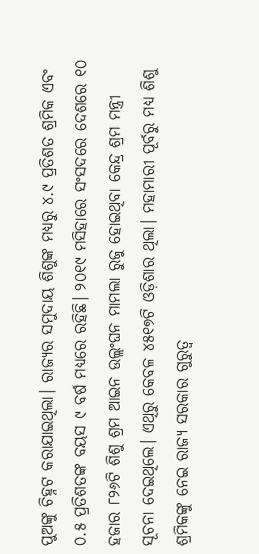ପୁଅଙ୍କୁ ଚିହ୍ନଟ କରାଯାଇଥିଲା। ରାଜ୍ୟର ସମୁଦାୟ ଶିଶୁଙ୍କ ମଧ୍ୟରୁ ୪.୯ ପ୍ରତିଶତ ଶ୍ରମିକ ଏବଂ ୦.୫ ପ୍ରତିଶତଙ୍କ ବୟସ ୯ ବର୍ଷ ମଧ୍ୟରେ ରହିଛି। ୨୦୧୯ ମସିହାରେ ସଂସଦରେ ଦେଶରେ ୧୦ ହଜାର ୮୨୬ଟି ଶିଶୁ ଶ୍ରମ ଆଇନ ଉଲ୍ଲଂଘନ ମାମଲା ରୁଜୁ ହୋଇଥିବା କେନ୍ଦ୍ର ଶ୍ରମ ମନ୍ତ୍ରୀ ସୂଚନା ଦେଇଥିଲେ। ଏଥିରୁ କେବଳ ୪୫୧୭ଟି ଓଡ଼ିଶାର ଥିଲା। ମହାମାରୀ ପୂର୍ବରୁ ମଧ୍ୟ ଶିଶୁ ଶ୍ରମିକଙ୍କୁ ନେଇ ରାଜ୍ୟ ସରକାର ଗୁରୁତ୍ବ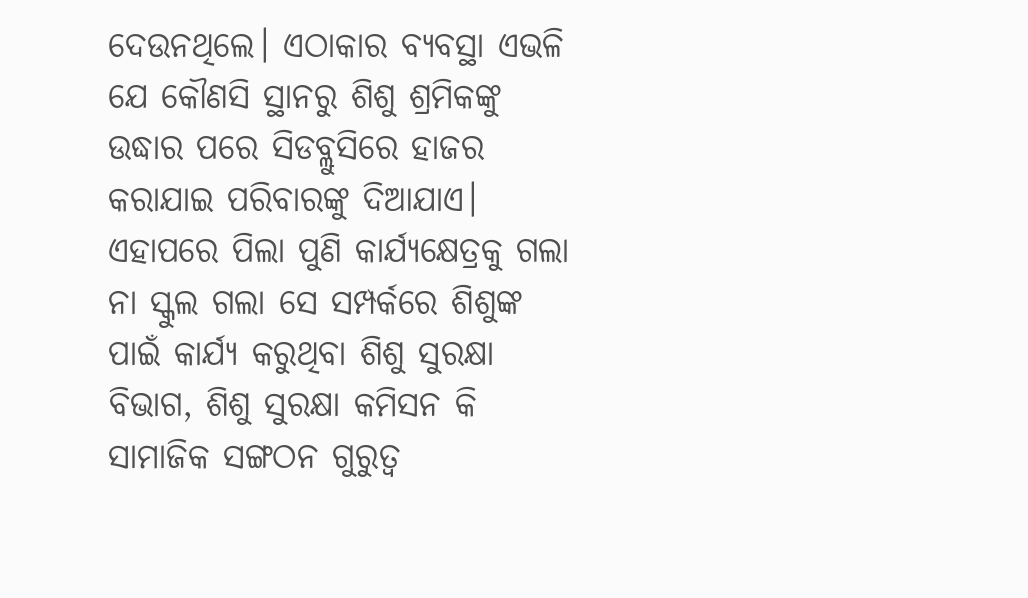ଦେଉନଥିଲେ। ଏଠାକାର ବ୍ୟବସ୍ଥା ଏଭଳି ଯେ କୌଣସି ସ୍ଥାନରୁ ଶିଶୁ ଶ୍ରମିକଙ୍କୁ ଉଦ୍ଧାର ପରେ ସିଡବ୍ଲୁସିରେ ହାଜର କରାଯାଇ ପରିବାରଙ୍କୁ ଦିଆଯାଏ। ଏହାପରେ ପିଲା ପୁଣି କାର୍ଯ୍ୟକ୍ଷେତ୍ରକୁ ଗଲା ନା ସ୍କୁଲ ଗଲା ସେ ସମ୍ପର୍କରେ ଶିଶୁଙ୍କ ପାଇଁ କାର୍ଯ୍ୟ କରୁଥିବା ଶିଶୁ ସୁରକ୍ଷା ବିଭାଗ, ଶିଶୁ ସୁରକ୍ଷା କମିସନ କି ସାମାଜିକ ସଙ୍ଗଠନ ଗୁରୁତ୍ବ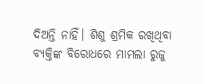ଦିଅନ୍ତି ନାହିଁ। ଶିଶୁ ଶ୍ରମିକ ରଖିଥିବା ବ୍ୟକ୍ତିଙ୍କ ବିରୋଧରେ ମାମଲା ରୁଜୁ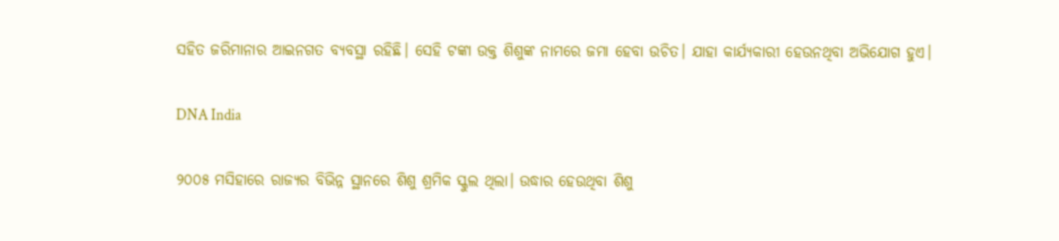ସହିତ ଜରିମାନାର ଆଇନଗତ ବ୍ୟବସ୍ଥା ରହିଛି। ସେହି ଟଙ୍କା ଉକ୍ତ ଶିଶୁଙ୍କ ନାମରେ ଜମା ହେବା ଉଚିତ। ଯାହା କାର୍ଯ୍ୟକାରୀ ହେଉନଥିବା ଅଭିଯୋଗ ହୁଏ।

DNA India

୨୦୦୫ ମସିହାରେ ରାଜ୍ୟର ବିଭିନ୍ନ ସ୍ଥାନରେ ଶିଶୁ ଶ୍ରମିକ ସ୍କୁଲ ଥିଲା। ଉଦ୍ଧାର ହେଉଥିବା ଶିଶୁ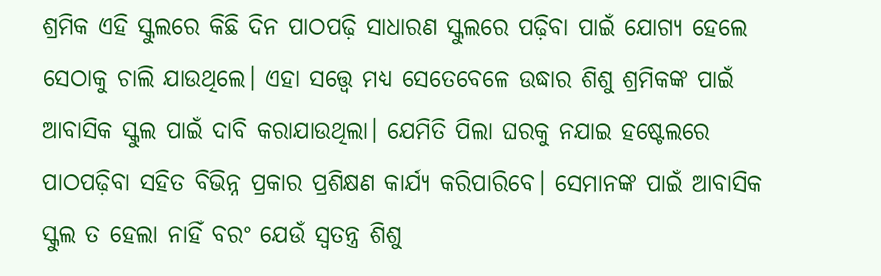ଶ୍ରମିକ ଏହି ସ୍କୁଲରେ କିଛି ଦିନ ପାଠପଢ଼ି ସାଧାରଣ ସ୍କୁଲରେ ପଢ଼ିବା ପାଇଁ ଯୋଗ୍ୟ ହେଲେ ସେଠାକୁ ଚାଲି ଯାଉଥିଲେ। ଏହା ସତ୍ତ୍ବେ ମଧ୍ୟ ସେତେବେଳେ ଉଦ୍ଧାର ଶିଶୁ ଶ୍ରମିକଙ୍କ ପାଇଁ ଆବାସିକ ସ୍କୁଲ ପାଇଁ ଦାବି କରାଯାଉଥିଲା। ଯେମିତି ପିଲା ଘରକୁ ନଯାଇ ହଷ୍ଟେଲରେ ପାଠପଢ଼ିବା ସହିତ ବିଭିନ୍ନ ପ୍ରକାର ପ୍ରଶିକ୍ଷଣ କାର୍ଯ୍ୟ କରିପାରିବେ। ସେମାନଙ୍କ ପାଇଁ ଆବାସିକ ସ୍କୁଲ ତ ହେଲା ନାହିଁ ବରଂ ଯେଉଁ ସ୍ବତନ୍ତ୍ର ଶିଶୁ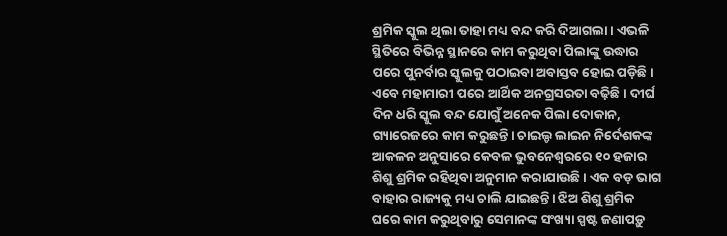ଶ୍ରମିକ ସ୍କୁଲ ଥିଲା ତାହା ମଧ୍ୟ ବନ୍ଦ କରି ଦିଆଗଲା। ଏଭଳି ସ୍ଥିତିରେ ବିଭିନ୍ନ ସ୍ଥାନରେ କାମ କରୁଥିବା ପିଲାଙ୍କୁ ଉଦ୍ଧାର ପରେ ପୁନର୍ବାର ସ୍କୁଲକୁ ପଠାଇବା ଅବାସ୍ତବ ହୋଇ ପଡ଼ିଛି। ଏବେ ମହାମାରୀ ପରେ ଆର୍ଥିକ ଅନଗ୍ରସରତା ବଢ଼ିଛି। ଦୀର୍ଘ ଦିନ ଧରି ସ୍କୁଲ ବନ୍ଦ ଯୋଗୁଁ ଅନେକ ପିଲା ଦୋକାନ, ଗ୍ୟାରେଜରେ କାମ କରୁଛନ୍ତି। ଚାଇଲ୍ଡ ଲାଇନ ନିର୍ଦେଶକଙ୍କ ଆକଳନ ଅନୁସାରେ କେବଳ ଭୁବନେଶ୍ବରରେ ୧୦ ହଜାର ଶିଶୁ ଶ୍ରମିକ ରହିଥିବା ଅନୁମାନ କରାଯାଉଛି। ଏକ ବଡ଼ ଭାଗ ବାହାର ରାଜ୍ୟକୁ ମଧ୍ୟ ଚାଲି ଯାଇଛନ୍ତି। ଝିଅ ଶିଶୁ ଶ୍ରମିକ ଘରେ କାମ କରୁଥିବାରୁ ସେମାନଙ୍କ ସଂଖ୍ୟା ସ୍ପଷ୍ଟ ଜଣାପଡ଼ୁ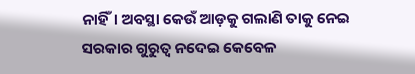ନାହିଁ। ଅବସ୍ଥା କେଉଁ ଆଡ଼କୁ ଗଲାଣି ତାକୁ ନେଇ ସରକାର ଗୁରୁତ୍ବ ନଦେଇ କେବେଳ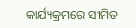କାର୍ଯ୍ୟକ୍ରମରେ ସୀମିତ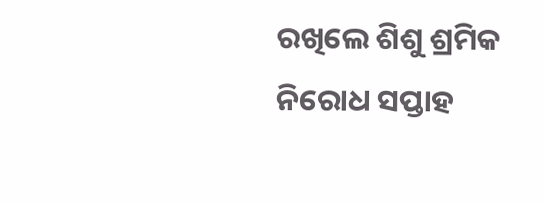ରଖିଲେ ଶିଶୁ ଶ୍ରମିକ ନିରୋଧ ସପ୍ତାହ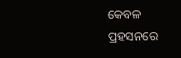କେବଳ ପ୍ରହସନରେ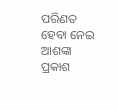ପରିଣତ ହେବା ନେଇ ଆଶଙ୍କା ପ୍ରକାଶ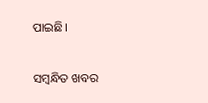ପାଇଛି।

ସମ୍ବନ୍ଧିତ ଖବର